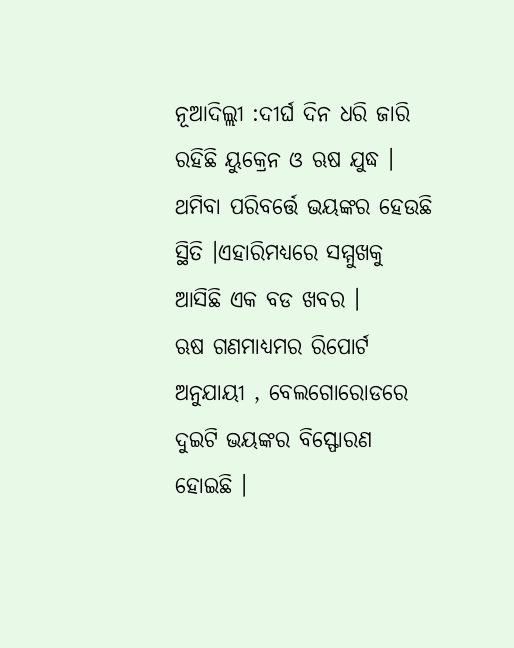ନୂଆଦିଲ୍ଲୀ :ଦୀର୍ଘ ଦିନ ଧରି ଜାରି ରହିଛି ୟୁକ୍ରେନ ଓ ଋଷ ଯୁଦ୍ଧ । ଥମିବା ପରିବର୍ତ୍ତେ ଭୟଙ୍କର ହେଉଛି ସ୍ଥିତି ।ଏହାରିମଧ୍ୟରେ ସମ୍ମୁଖକୁ ଆସିଛି ଏକ ବଡ ଖବର ।
ଋଷ ଗଣମାଧ୍ୟମର ରିପୋର୍ଟ ଅନୁଯାୟୀ , ବେଲଗୋରୋଡରେ ଦୁଇଟି ଭୟଙ୍କର ବିସ୍ଫୋରଣ ହୋଇଛି ।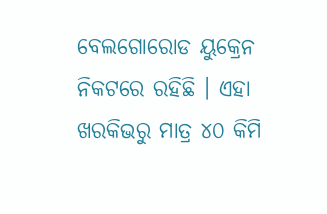ବେଲଗୋରୋଡ ୟୁକ୍ରେନ ନିକଟରେ ରହିଛି । ଏହା ଖରକିଭରୁ ମାତ୍ର ୪୦ କିମି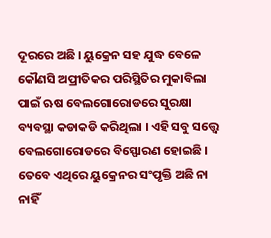ଦୂରରେ ଅଛି । ୟୁକ୍ରେନ ସହ ଯୁଦ୍ଧ ବେଳେ କୌଣସି ଅପ୍ରୀତିକର ପରିସ୍ଥିତିର ମୁକାବିଲା ପାଇଁ ଋଷ ବେଲଗୋରୋଡରେ ସୁରକ୍ଷା ବ୍ୟବସ୍ଥା କଡାକଡି କରିଥିଲା । ଏହି ସବୁ ସତ୍ତ୍ୱେ ବେଲଗୋରୋଡରେ ବିସ୍ଫୋରଣ ହୋଇଛି । ତେବେ ଏଥିରେ ୟୁକ୍ରେନର ସଂପୃକ୍ତି ଅଛି ନା ନାହିଁ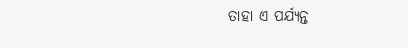ତାହା ଏ ପର୍ଯ୍ୟନ୍ତ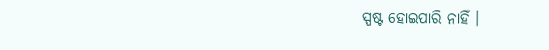ସ୍ପଷ୍ଟ ହୋଇପାରି ନାହିଁ ।